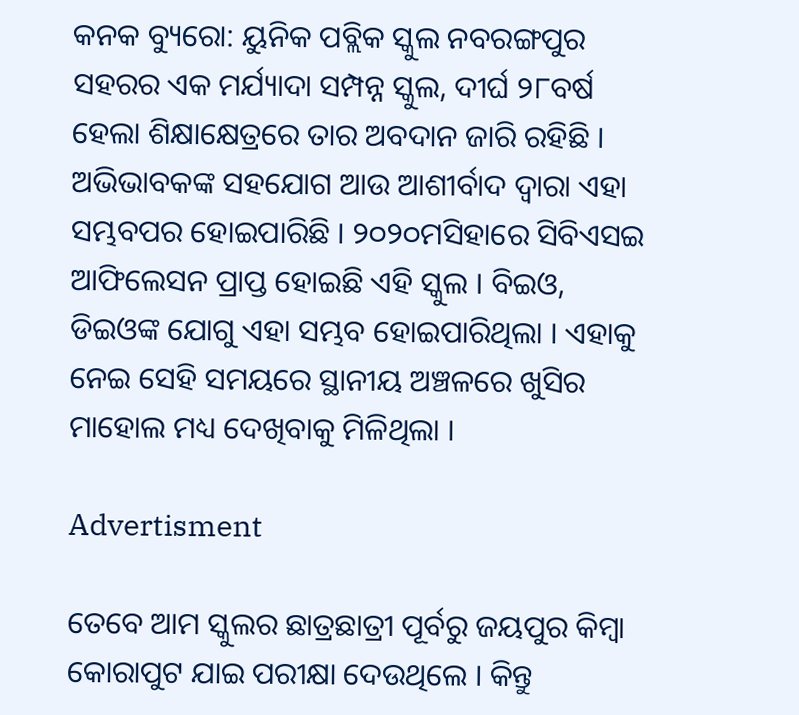କନକ ବ୍ୟୁରୋ: ୟୁନିକ ପବ୍ଲିକ ସ୍କୁଲ ନବରଙ୍ଗପୁର ସହରର ଏକ ମର୍ଯ୍ୟାଦା ସମ୍ପନ୍ନ ସ୍କୁଲ, ଦୀର୍ଘ ୨୮ବର୍ଷ ହେଲା ଶିକ୍ଷାକ୍ଷେତ୍ରରେ ତାର ଅବଦାନ ଜାରି ରହିଛି । ଅଭିଭାବକଙ୍କ ସହଯୋଗ ଆଉ ଆଶୀର୍ବାଦ ଦ୍ୱାରା ଏହା ସମ୍ଭବପର ହୋଇପାରିଛି । ୨୦୨୦ମସିହାରେ ସିବିଏସଇ ଆଫିଲେସନ ପ୍ରାପ୍ତ ହୋଇଛି ଏହି ସ୍କୁଲ । ବିଇଓ, ଡିଇଓଙ୍କ ଯୋଗୁ ଏହା ସମ୍ଭବ ହୋଇପାରିଥିଲା । ଏହାକୁ ନେଇ ସେହି ସମୟରେ ସ୍ଥାନୀୟ ଅଞ୍ଚଳରେ ଖୁସିର ମାହୋଲ ମଧ୍ୟ ଦେଖିବାକୁ ମିଳିଥିଲା ।

Advertisment

ତେବେ ଆମ ସ୍କୁଲର ଛାତ୍ରଛାତ୍ରୀ ପୂର୍ବରୁ ଜୟପୁର କିମ୍ବା କୋରାପୁଟ ଯାଇ ପରୀକ୍ଷା ଦେଉଥିଲେ । କିନ୍ତୁ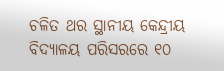ଚଳିତ ଥର ସ୍ଥାନୀୟ କେନ୍ଦ୍ରୀୟ ବିଦ୍ୟାଳୟ ପରିସରରେ ୧୦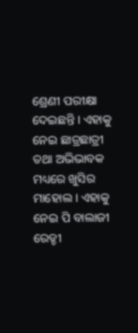ଶ୍ରେଣୀ ପରୀକ୍ଷା ଦେଇଛନ୍ତି । ଏହାକୁ ନେଇ ଛାତ୍ରଛାତ୍ରୀ ତଥା ଅଭିଭାବକ ମଧ୍ୟରେ ଖୁସିର ମାହୋଲ । ଏହାକୁ ନେଇ ପି ବାଲାଜୀ ରେଡ୍ଡୀ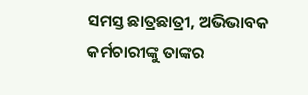ସମସ୍ତ ଛାତ୍ରଛାତ୍ରୀ, ଅଭିଭାବକ କର୍ମଚାରୀଙ୍କୁ ତାଙ୍କର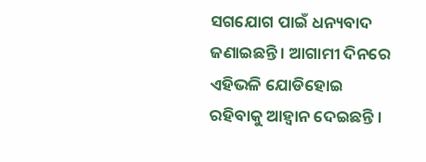ସଗଯୋଗ ପାଇଁ ଧନ୍ୟବାଦ ଜଣାଇଛନ୍ତି । ଆଗାମୀ ଦିନରେ ଏହିଭଳି ଯୋଡିହୋଇ ରହିବାକୁ ଆହ୍ୱାନ ଦେଇଛନ୍ତି ।